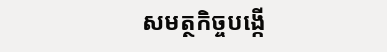សមត្ថកិច្ចបង្កើ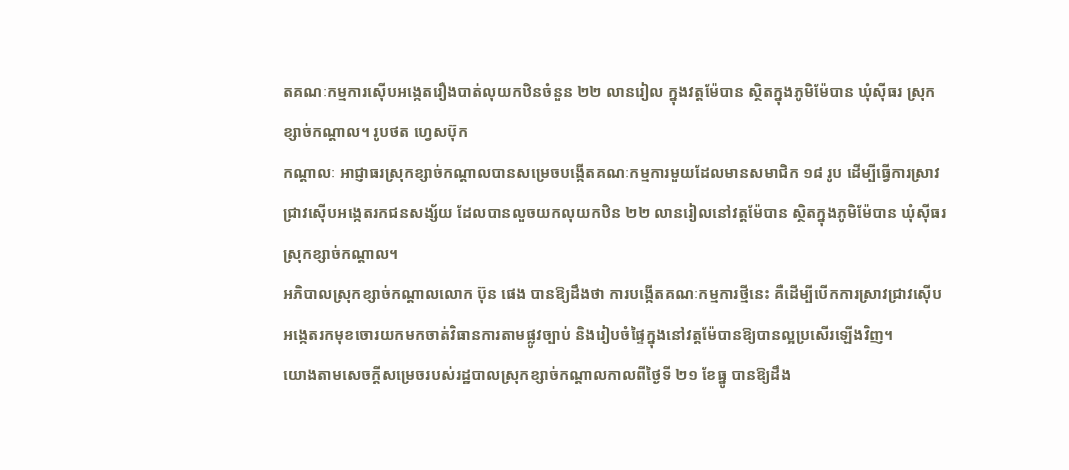តគណៈកម្មការស៊ើបអង្កេតរឿងបាត់លុយកឋិនចំនួន ២២ លានរៀល ក្នុងវត្តម៉ែបាន ស្ថិតក្នុងភូមិម៉ែបាន ឃុំស៊ីធរ ស្រុកខ្សាច់កណ្តាល។ រូបថត ហ្វេសប៊ុក
កណ្តាលៈ អាជ្ញាធរស្រុកខ្សាច់កណ្តាលបានសម្រេចបង្កើតគណៈកម្មការមួយដែលមានសមាជិក ១៨ រូប ដើម្បីធ្វើការស្រាវជ្រាវស៊ើបអង្កេតរកជនសង្ស័យ ដែលបានលួចយកលុយកឋិន ២២ លានរៀលនៅវត្តម៉ែបាន ស្ថិតក្នុងភូមិម៉ែបាន ឃុំស៊ីធរ ស្រុកខ្សាច់កណ្តាល។
អភិបាលស្រុកខ្សាច់កណ្តាលលោក ប៊ុន ផេង បានឱ្យដឹងថា ការបង្កើតគណៈកម្មការថ្មីនេះ គឺដើម្បីបើកការស្រាវជ្រាវស៊ើបអង្កេតរកមុខចោរយកមកចាត់វិធានការតាមផ្លូវច្បាប់ និងរៀបចំផ្ទៃក្នុងនៅវត្តម៉ែបានឱ្យបានល្អប្រសើរឡើងវិញ។
យោងតាមសេចក្ដីសម្រេចរបស់រដ្ឋបាលស្រុកខ្សាច់កណ្ដាលកាលពីថ្ងៃទី ២១ ខែធ្នូ បានឱ្យដឹង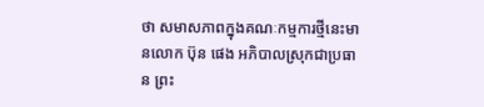ថា សមាសភាពក្នុងគណៈកម្មការថ្មីនេះមានលោក ប៊ុន ផេង អភិបាលស្រុកជាប្រធាន ព្រះ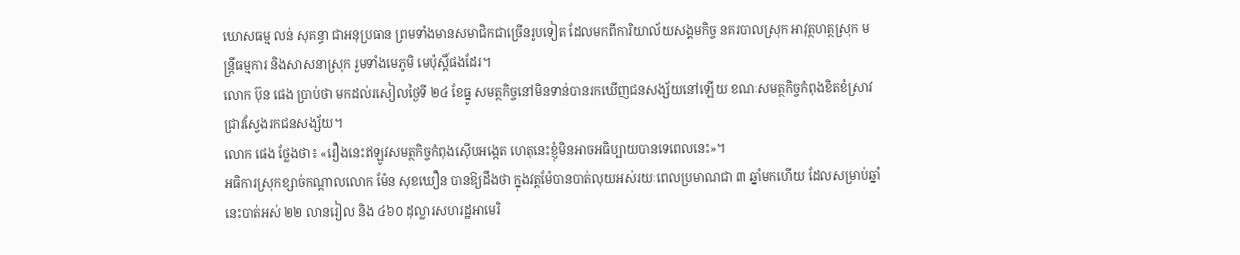ឃោសធម្ម លន់ សុគន្ធា ជាអនុប្រធាន ព្រមទាំងមានសមាជិកជាច្រើនរូបទៀត ដែលមកពីការិយាល័យសង្គមកិច្ច នគរបាលស្រុក អាវុត្ថហត្ថស្រុក មន្ត្រីធម្មការ និងសាសនាស្រុក រួមទាំងមេភូមិ មេប៉ុស្តិ៍ផងដែរ។
លោក ប៊ុន ផេង ប្រាប់ថា មកដល់រសៀលថ្ងៃទី ២៤ ខែធ្នូ សមត្ថកិច្ចនៅមិនទាន់បានរកឃើញជនសង្ស័យនៅឡើយ ខណៈសមត្ថកិច្ចកំពុងខិតខំស្រាវជ្រាវស្វែងរកជនសង្ស័យ។
លោក ផេង ថ្លែងថា៖ «រឿងនេះឥឡូវសមត្ថកិច្ចកំពុងស៊ើបអង្កេត ហេតុនេះខ្ញុំមិនអាចអធិប្បាយបានទេពេលនេះ»។
អធិការស្រុកខ្សាច់កណ្តាលលោក ម៉ែន សុខឃឿន បានឱ្យដឹងថា ក្នុងវត្តម៉ែបានបាត់លុយអស់រយៈពេលប្រមាណជា ៣ ឆ្នាំមកហើយ ដែលសម្រាប់ឆ្នាំនេះបាត់អស់ ២២ លានរៀល និង ៤៦០ ដុល្លារសហរដ្ឋអាមេរិ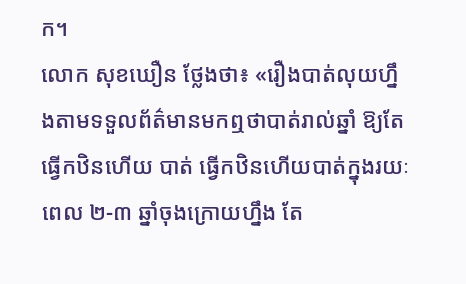ក។
លោក សុខឃឿន ថ្លែងថា៖ «រឿងបាត់លុយហ្នឹងតាមទទួលព័ត៌មានមកឮថាបាត់រាល់ឆ្នាំ ឱ្យតែធ្វើកឋិនហើយ បាត់ ធ្វើកឋិនហើយបាត់ក្នុងរយៈពេល ២-៣ ឆ្នាំចុងក្រោយហ្នឹង តែ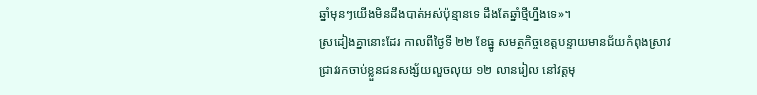ឆ្នាំមុនៗយើងមិនដឹងបាត់អស់ប៉ុន្មានទេ ដឹងតែឆ្នាំថ្មីហ្នឹងទេ»។
ស្រដៀងគ្នានោះដែរ កាលពីថ្ងៃទី ២២ ខែធ្នូ សមត្ថកិច្ចខេត្តបន្ទាយមានជ័យកំពុងស្រាវជ្រាវរកចាប់ខ្លួនជនសង្ស័យលួចលុយ ១២ លានរៀល នៅវត្តមុ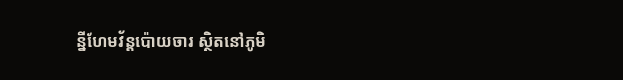ន្នីហែមវ័ន្តប៉ោយចារ ស្ថិតនៅភូមិ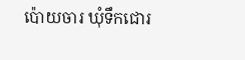ប៉ោយចារ ឃុំទឹកជោរ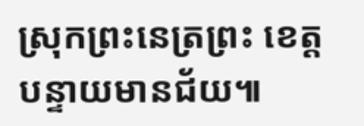ស្រុកព្រះនេត្រព្រះ ខេត្តបន្ទាយមានជ័យ៕